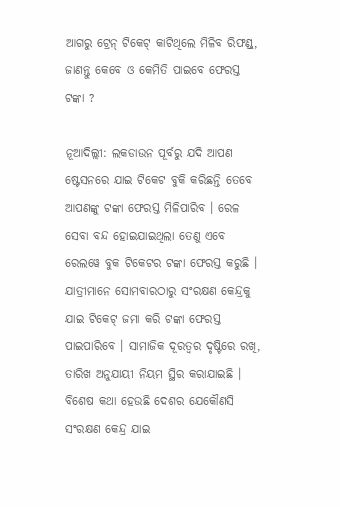ଆଗରୁ ଟ୍ରେନ୍ ଟିକେଟ୍ କାଟିଥିଲେ ମିଳିବ ରିଫଣ୍ଡ୍, ଜାଣନ୍ତୁ କେବେ ଓ କେମିତି ପାଇବେ ଫେରସ୍ତ ଟଙ୍କା ?

ନୂଆଦିଲ୍ଲୀ: ଲକଡାଉନ ପୂର୍ବରୁ ଯଦି ଆପଣ ଷ୍ଟେସନରେ ଯାଇ ଟିକେଟ ବୁକି କରିଛନ୍ତି ତେବେ ଆପଣଙ୍କୁ ଟଙ୍କା ଫେରସ୍ତ ମିଳିପାରିବ । ରେଳ ସେବା ବନ୍ଦ ହୋଇଯାଇଥିଲା ତେଣୁ ଏବେ ରେଲୱେ ବୁକ ଟିକେଟର ଟଙ୍କା ଫେରସ୍ତ କରୁଛି ।   ଯାତ୍ରୀମାନେ ସୋମବାରଠାରୁ ସଂରକ୍ଷଣ କେନ୍ଦ୍ରକୁ ଯାଇ ଟିକେଟ୍ ଜମା କରି ଟଙ୍କା ଫେରସ୍ତ ପାଇପାରିବେ । ସାମାଜିକ ଦୂରତ୍ୱର ଦୃଷ୍ଟିରେ ରଖି, ତାରିଖ ଅନୁଯାୟୀ ନିୟମ ସ୍ଥିର କରାଯାଇଛି । ବିଶେଷ କଥା ହେଉଛି ଦେଶର ଯେକୌଣସି ସଂରକ୍ଷଣ କେନ୍ଦ୍ର ଯାଇ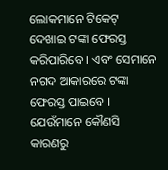ଲୋକମାନେ ଟିକେଟ୍ ଦେଖାଇ ଟଙ୍କା ଫେରସ୍ତ କରିପାରିବେ । ଏବଂ ସେମାନେ ନଗଦ ଆକାରରେ ଟଙ୍କା ଫେରସ୍ତ ପାଇବେ । ଯେଉଁମାନେ କୌଣସି କାରଣରୁ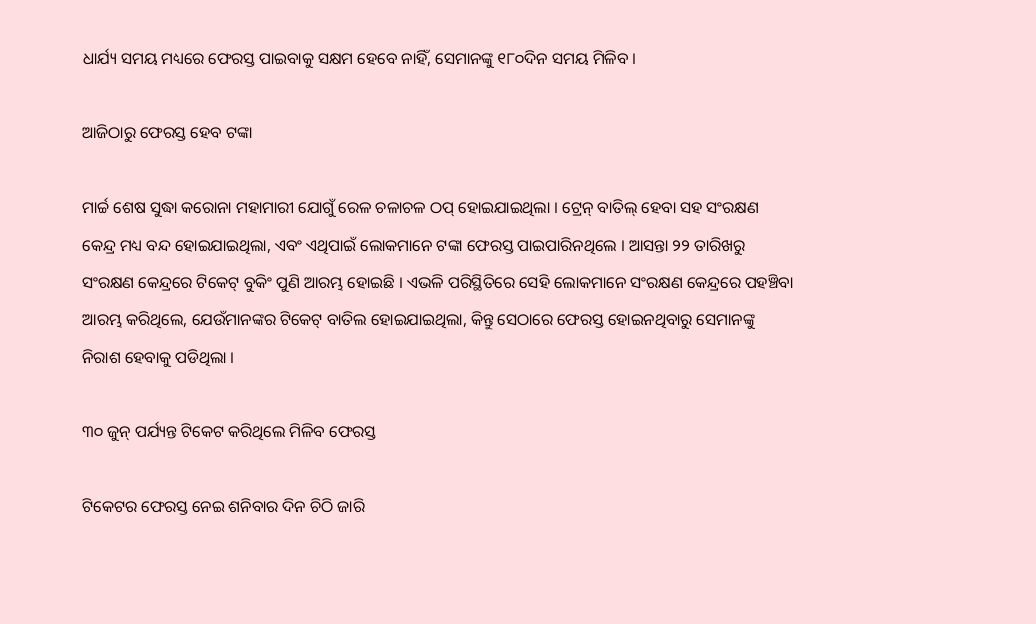ଧାର୍ଯ୍ୟ ସମୟ ମଧ୍ୟରେ ଫେରସ୍ତ ପାଇବାକୁ ସକ୍ଷମ ହେବେ ନାହିଁ, ସେମାନଙ୍କୁ ୧୮୦ଦିନ ସମୟ ମିଳିବ ।

ଆଜିଠାରୁ ଫେରସ୍ତ ହେବ ଟଙ୍କା

ମାର୍ଚ୍ଚ ଶେଷ ସୁଦ୍ଧା କରୋନା ମହାମାରୀ ଯୋଗୁଁ ରେଳ ଚଳାଚଳ ଠପ୍ ହୋଇଯାଇଥିଲା । ଟ୍ରେନ୍ ବାତିଲ୍ ହେବା ସହ ସଂରକ୍ଷଣ କେନ୍ଦ୍ର ମଧ୍ୟ ବନ୍ଦ ହୋଇଯାଇଥିଲା, ଏବଂ ଏଥିପାଇଁ ଲୋକମାନେ ଟଙ୍କା ଫେରସ୍ତ ପାଇପାରିନଥିଲେ । ଆସନ୍ତା ୨୨ ତାରିଖରୁ ସଂରକ୍ଷଣ କେନ୍ଦ୍ରରେ ଟିକେଟ୍ ବୁକିଂ ପୁଣି ଆରମ୍ଭ ହୋଇଛି । ଏଭଳି ପରିସ୍ଥିତିରେ ସେହି ଲୋକମାନେ ସଂରକ୍ଷଣ କେନ୍ଦ୍ରରେ ପହଞ୍ଚିବା ଆରମ୍ଭ କରିଥିଲେ, ଯେଉଁମାନଙ୍କର ଟିକେଟ୍ ବାତିଲ ହୋଇଯାଇଥିଲା, କିନ୍ତୁ ସେଠାରେ ଫେରସ୍ତ ହୋଇନଥିବାରୁ ସେମାନଙ୍କୁ ନିରାଶ ହେବାକୁ ପଡିଥିଲା ।

୩୦ ଜୁନ୍ ପର୍ଯ୍ୟନ୍ତ ଟିକେଟ କରିଥିଲେ ମିଳିବ ଫେରସ୍ତ

ଟିକେଟର ଫେରସ୍ତ ନେଇ ଶନିବାର ଦିନ ଚିଠି ଜାରି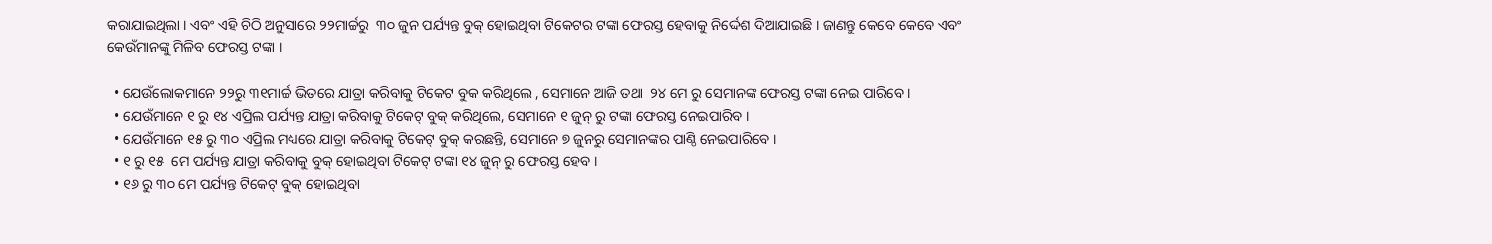କରାଯାଇଥିଲା । ଏବଂ ଏହି ଚିଠି ଅନୁସାରେ ୨୨ମାର୍ଚ୍ଚରୁ  ୩୦ ଜୁନ ପର୍ଯ୍ୟନ୍ତ ବୁକ୍ ହୋଇଥିବା ଟିକେଟର ଟଙ୍କା ଫେରସ୍ତ ହେବାକୁ ନିର୍ଦ୍ଦେଶ ଦିଆଯାଇଛି । ଜାଣନ୍ତୁ କେବେ କେବେ ଏବଂ କେଉଁମାନଙ୍କୁ ମିଳିବ ଫେରସ୍ତ ଟଙ୍କା ।

  • ଯେଉଁଲୋକମାନେ ୨୨ରୁ ୩୧ମାର୍ଚ୍ଚ ଭିତରେ ଯାତ୍ରା କରିବାକୁ ଟିକେଟ ବୁକ କରିଥିଲେ , ସେମାନେ ଆଜି ତଥା  ୨୪ ମେ ରୁ ସେମାନଙ୍କ ଫେରସ୍ତ ଟଙ୍କା ନେଇ ପାରିବେ ।
  • ଯେଉଁମାନେ ୧ ରୁ ୧୪ ଏପ୍ରିଲ ପର୍ଯ୍ୟନ୍ତ ଯାତ୍ରା କରିବାକୁ ଟିକେଟ୍ ବୁକ୍ କରିଥିଲେ, ସେମାନେ ୧ ଜୁନ୍ ରୁ ଟଙ୍କା ଫେରସ୍ତ ନେଇପାରିବ ।
  • ଯେଉଁମାନେ ୧୫ ରୁ ୩୦ ଏପ୍ରିଲ ମଧ୍ୟରେ ଯାତ୍ରା କରିବାକୁ ଟିକେଟ୍ ବୁକ୍ କରଛନ୍ତି, ସେମାନେ ୭ ଜୁନରୁ ସେମାନଙ୍କର ପାଣ୍ଠି ନେଇପାରିବେ ।
  • ୧ ରୁ ୧୫  ମେ ପର୍ଯ୍ୟନ୍ତ ଯାତ୍ରା କରିବାକୁ ବୁକ୍ ହୋଇଥିବା ଟିକେଟ୍ ଟଙ୍କା ୧୪ ଜୁନ୍ ରୁ ଫେରସ୍ତ ହେବ ।
  • ୧୬ ରୁ ୩୦ ମେ ପର୍ଯ୍ୟନ୍ତ ଟିକେଟ୍ ବୁକ୍ ହୋଇଥିବା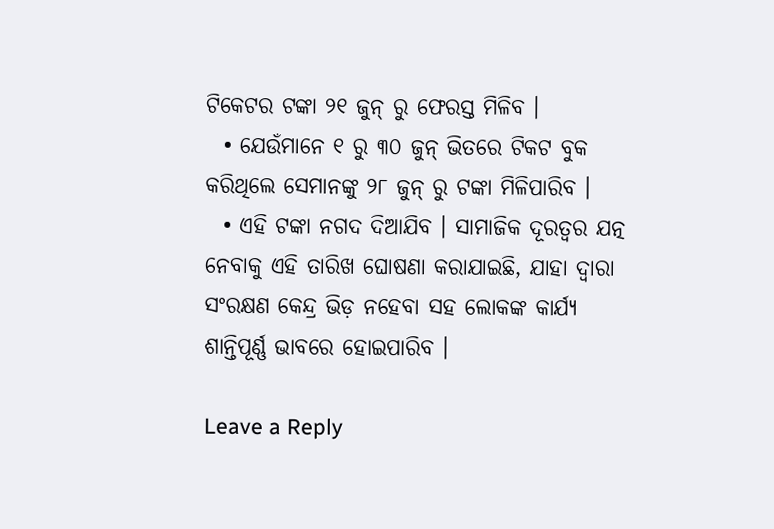ଟିକେଟର ଟଙ୍କା ୨୧ ଜୁନ୍ ରୁ ଫେରସ୍ତ ମିଳିବ ।
  • ଯେଉଁମାନେ ୧ ରୁ ୩୦ ଜୁନ୍ ଭିତରେ ଟିକଟ ବୁକ କରିଥିଲେ ସେମାନଙ୍କୁ ୨୮ ଜୁନ୍ ରୁ ଟଙ୍କା ମିଳିପାରିବ ।
  • ଏହି ଟଙ୍କା ନଗଦ ଦିଆଯିବ । ସାମାଜିକ ଦୂରତ୍ୱର ଯତ୍ନ ନେବାକୁ ଏହି ତାରିଖ ଘୋଷଣା କରାଯାଇଛି, ଯାହା ଦ୍ୱାରା ସଂରକ୍ଷଣ କେନ୍ଦ୍ର ଭିଡ଼ ନହେବା ସହ ଲୋକଙ୍କ କାର୍ଯ୍ୟ ଶାନ୍ତିପୂର୍ଣ୍ଣ ଭାବରେ ହୋଇପାରିବ ।

Leave a Reply